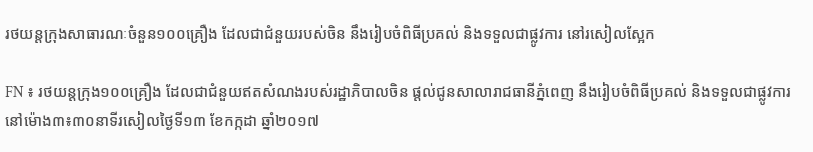រថយន្តក្រុងសាធារណៈចំនួន១០០គ្រឿង ដែលជាជំនួយរបស់ចិន នឹងរៀបចំពិធីប្រគល់ និងទទួលជាផ្លូវការ នៅរសៀលស្អែក

FN ៖ រថយន្តក្រុង១០០គ្រឿង ដែលជាជំនួយឥតសំណងរបស់រដ្ឋាភិបាលចិន ផ្តល់ជូនសាលារាជធានីភ្នំពេញ នឹងរៀបចំពិធីប្រគល់ និងទទួលជាផ្លូវការ នៅម៉ោង៣៖៣០នាទីរសៀលថ្ងៃទី១៣ ខែកក្កដា ឆ្នាំ២០១៧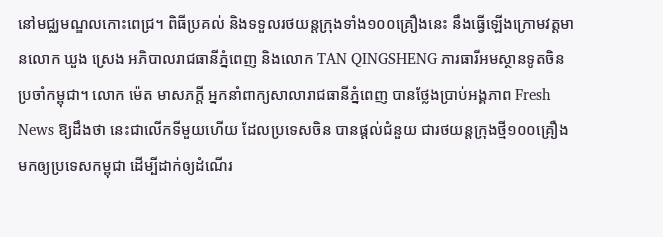នៅមជ្ឈមណ្ឌលកោះពេជ្រ។ ពិធីប្រគល់ និងទទួលរថយន្តក្រុងទាំង១០០គ្រឿងនេះ នឹងធ្វើឡើងក្រោមវត្តមានលោក ឃួង ស្រេង អភិបាលរាជធានីភ្នំពេញ និងលោក TAN QINGSHENG ភារធារីអមស្ថានទូតចិនប្រចាំកម្ពុជា។ លោក ម៉េត មាសភក្តី អ្នកនាំពាក្យសាលារាជធានីភ្នំពេញ បានថ្លែងប្រាប់អង្គភាព Fresh News ឱ្យដឹងថា នេះជាលើកទីមួយហើយ ដែលប្រទេសចិន បានផ្តល់ជំនួយ ជារថយន្តក្រុងថ្មី១០០គ្រឿង មកឲ្យប្រទេសកម្ពុជា ដើម្បីដាក់ឲ្យដំណើរ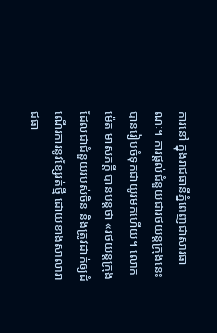ការនៅ ក្នុងរាជធានីភ្នំពេញជាសារធាណៈ។ ការផ្តល់ជំនួយជារថយន្តក្រុងនេះ បានរៀបចំទុកជាយូរមកហើយ។ លោក ម៉េត មាសភក្តី បានបន្តថា «រថយន្តក្រុងដែលជាជំនួយរបស់ចិន និងត្រូវដាក់ឲ្យដំណើរការនូវខ្សែរត់ថ្មី ដោយខាងសាលារាជធា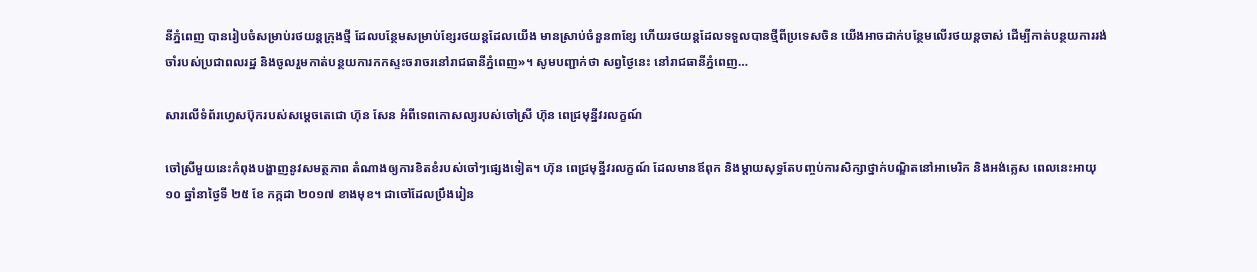នីភ្នំពេញ បានរៀបចំសម្រាប់រថយន្តក្រុងថ្មី ដែលបន្ថែមសម្រាប់ខ្សែរថយន្តដែលយើង មានស្រាប់ចំនួន៣ខ្សែ ហើយរថយន្តដែលទទួលបានថ្មីពីប្រទេសចិន យើងអាចដាក់បន្ថែមលើរថយន្តចាស់ ដើម្បីកាត់បន្ថយការរង់ចាំរបស់ប្រជាពលរដ្ឋ និងចូលរួមកាត់បន្ថយការកកស្ទះចរាចរនៅរាជធានីភ្នំពេញ»។ សូមបញ្ជាក់ថា សព្វថ្ងៃនេះ នៅរាជធានីភ្នំពេញ…

សារលើទំព័រហ្វេសប៊ុករបស់សម្តេចតេជោ ហ៊ុន សែន អំពីទេពកោសល្យរបស់ចៅស្រី ហ៊ុន ពេជ្រមុន្នីវរលក្ខណ៍

ចៅស្រីមួយនេះកំពុងបង្ហាញនូវសមត្ថភាព តំណាងឲ្យការខិតខំរបស់ចៅៗផ្សេងទៀត។ ហ៊ុន ពេជ្រមុនី្នវរលក្ខណ៍ ដែលមានឪពុក និងម្តាយសុទ្ធតែបញ្ចប់ការសិក្សាថ្នាក់បណ្ឌិតនៅអាមេរិក និងអង់គ្លេស ពេលនេះអាយុ ១០ ឆ្នាំនាថ្ងៃទី ២៥ ខែ កក្កដា ២០១៧ ខាងមុខ។ ជាចៅដែលប្រឹងរៀន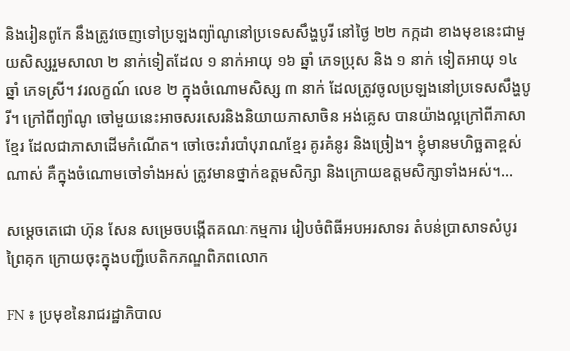និងរៀនពូកែ នឹងត្រូវចេញទៅប្រឡងព្យ៉ាណូនៅប្រទេសសឹង្ហបូរី នៅថ្ងៃ ២២ កក្កដា ខាងមុខនេះជាមួយសិស្សរួមសាលា ២ នាក់ទៀតដែល ១ នាក់អាយុ ១៦ ឆ្នាំ ភេទប្រុស និង ១ នាក់ ទៀតអាយុ ១៤ ឆ្នាំ ភេទស្រី។ វរលក្ខណ៍ លេខ ២ ក្នុងចំណោមសិស្ស ៣ នាក់ ដែលត្រូវចូលប្រឡងនៅប្រទេសសឹង្ហបូរី។ ក្រៅពីព្យ៉ាណូ ចៅមួយនេះអាចសរសេរនិងនិយាយភាសាចិន អង់គ្លេស បានយ៉ាងល្អក្រៅពីភាសាខ្មែរ ដែលជាភាសាដើមកំណើត។ ចៅចេះរាំរបាំបុរាណខ្មែរ គូរគំនូរ និងច្រៀង។ ខ្ញុំមានមហិច្ឆតាខ្ពស់ណាស់ គឺក្នុងចំណោមចៅទាំងអស់ ត្រូវមានថ្នាក់ឧត្តមសិក្សា និងក្រោយឧត្តមសិក្សាទាំងអស់។…

សម្ដេចតេជោ ហ៊ុន សែន សម្រេចបង្កើតគណៈកម្មការ រៀបចំពិធីអបអរសាទរ តំបន់ប្រាសាទសំបូរព្រៃគុក ក្រោយចុះក្នុងបញ្ជីបេតិកភណ្ឌពិភពលោក

FN ៖ ប្រមុខនៃរាជរដ្ឋាភិបាល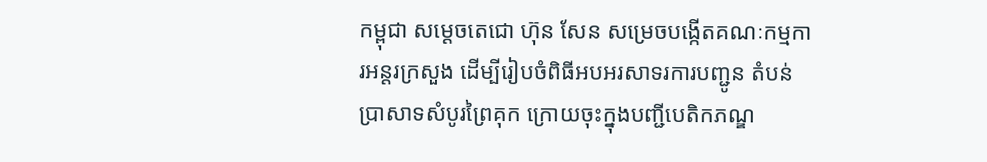កម្ពុជា សម្ដេចតេជោ ហ៊ុន សែន សម្រេចបង្កើតគណៈកម្មការអន្ដរក្រសួង ដើម្បីរៀបចំពិធីអបអរសាទរការបញ្ជូន តំបន់ប្រាសាទសំបូរព្រៃគុក ក្រោយចុះក្នុងបញ្ជីបេតិកភណ្ឌ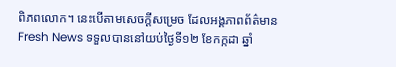ពិភពលោក។ នេះបើតាមសេចក្ដីសម្រេច ដែលអង្គភាពព័ត៌មាន Fresh News ទទួលបាននៅយប់ថ្ងៃទី១២ ខែកក្កដា ឆ្នាំ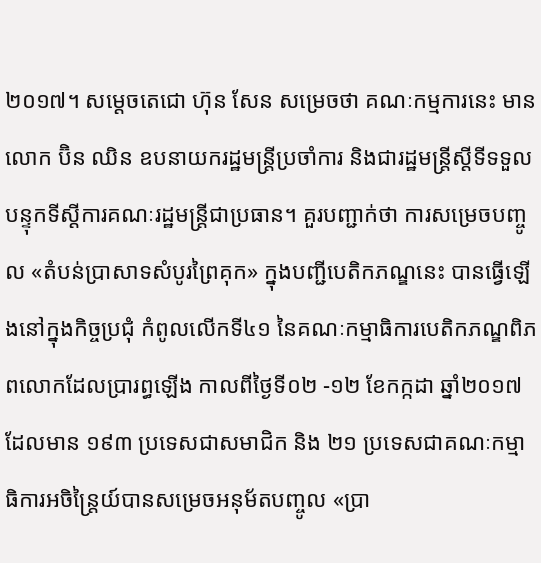២០១៧។ សម្ដេចតេជោ ហ៊ុន សែន សម្រេចថា គណៈកម្មការនេះ មានលោក ប៊ិន ឈិន ឧបនាយករដ្ឋមន្ដ្រីប្រចាំការ និងជារដ្ឋមន្ដ្រីស្ដីទីទទួលបន្ទុកទីស្ដីការគណៈរដ្ឋមន្ដ្រីជាប្រធាន។ គួរបញ្ជាក់ថា ការសម្រេចបញ្ចូល «តំបន់ប្រាសាទសំបូរព្រៃគុក» ក្នុងបញ្ជីបេតិកភណ្ឌនេះ បានធ្វើឡើងនៅក្នុងកិច្ចប្រជុំ កំពូលលើកទី៤១ នៃគណៈកម្មាធិការបេតិកភណ្ឌពិភពលោកដែលប្រារព្ធឡើង កាលពីថ្ងៃទី០២ -១២ ខែកក្កដា ឆ្នាំ២០១៧ ដែលមាន ១៩៣ ប្រទេសជាសមាជិក និង ២១ ប្រទេសជាគណៈកម្មាធិការអចិន្ត្រៃយ៍បានសម្រេចអនុម័តបញ្ចូល «ប្រា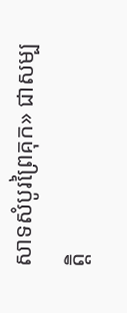សាទសំបូរព្រៃគុក» ជាសម្បត្តិ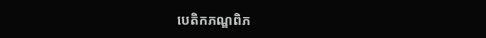បេតិកភណ្ឌពិភ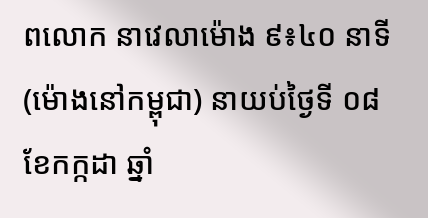ពលោក នាវេលាម៉ោង ៩៖៤០ នាទី (ម៉ោងនៅកម្ពុជា) នាយប់ថ្ងៃទី ០៨ ខែកក្កដា ឆ្នាំ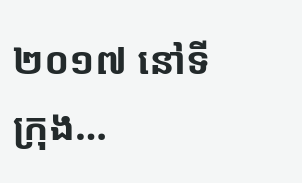២០១៧ នៅទីក្រុង…